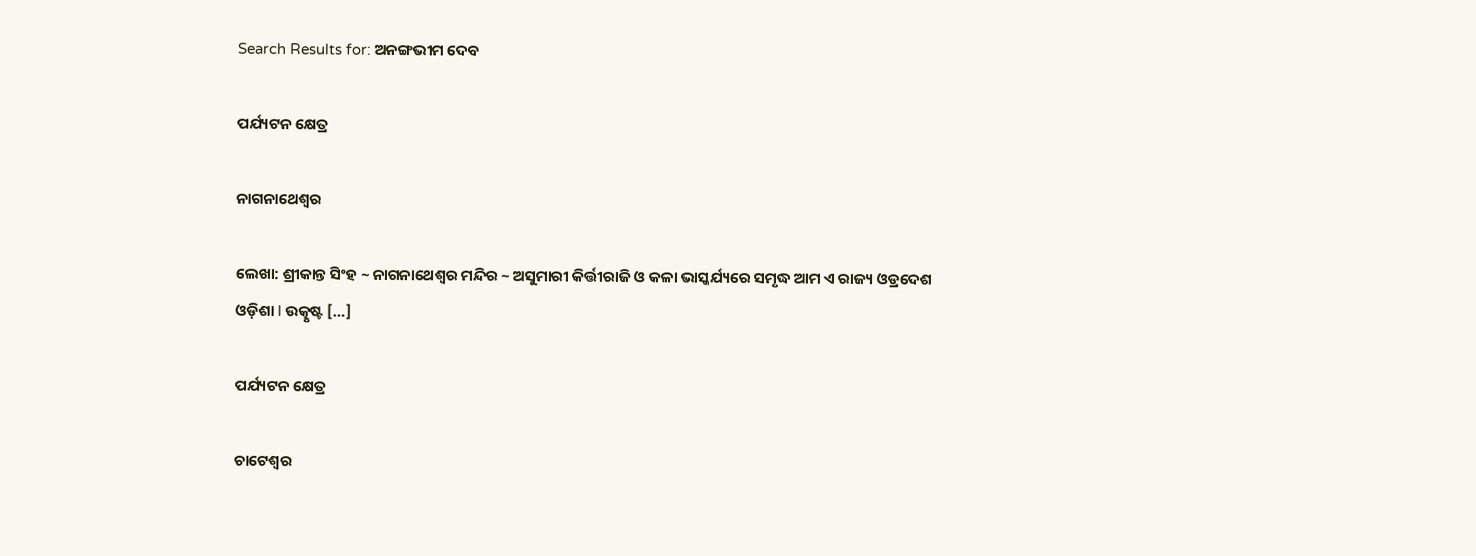Search Results for: ଅନଙ୍ଗଭୀମ ଦେବ

ପର୍ଯ୍ୟଟନ କ୍ଷେତ୍ର

ନାଗନାଥେଶ୍ୱର

ଲେଖା: ଶ୍ରୀକାନ୍ତ ସିଂହ ~ ନାଗନାଥେଶ୍ୱର ମନ୍ଦିର ~ ଅସୁମାରୀ କିର୍ତ୍ତୀରାଜି ଓ କଳା ଭାସ୍କର୍ଯ୍ୟରେ ସମୃଦ୍ଧ ଆମ ଏ ରାଜ୍ୟ ଓଡ୍ରଦେଶ ଓଡ଼ିଶା l ଉତ୍କୃଷ୍ଟ […]

ପର୍ଯ୍ୟଟନ କ୍ଷେତ୍ର

ଚାଟେଶ୍ୱର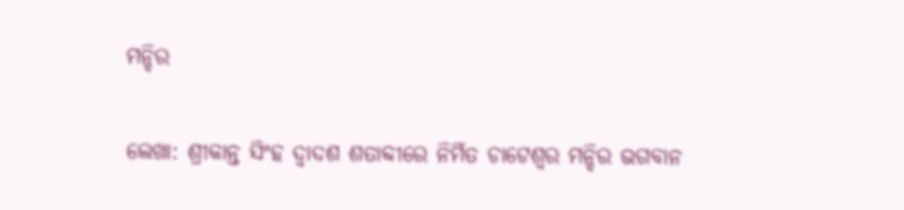ମନ୍ଦିର

ଲେଖା: ଶ୍ରୀକାନ୍ତ ସିଂହ ଦ୍ୱାଦଶ ଶତାବ୍ଦୀରେ ନିର୍ମିତ ଚାଟେଶ୍ୱର ମନ୍ଦିର ଭଗବାନ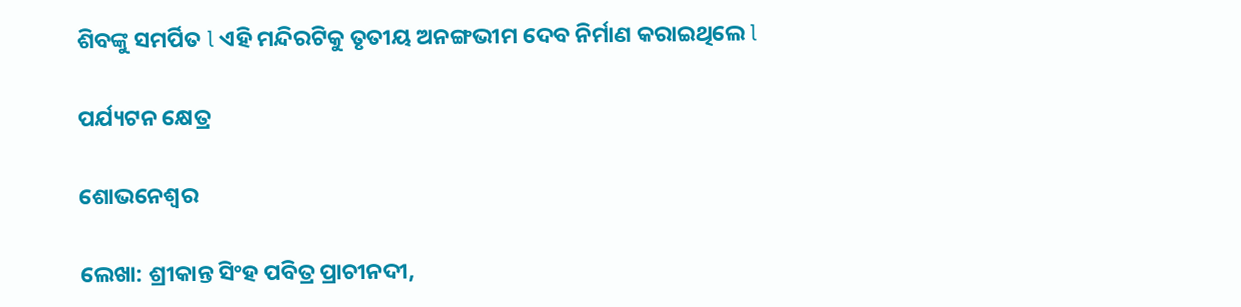ଶିବଙ୍କୁ ସମର୍ପିତ l ଏହି ମନ୍ଦିରଟିକୁ ତୃତୀୟ ଅନଙ୍ଗଭୀମ ଦେବ ନିର୍ମାଣ କରାଇଥିଲେ l

ପର୍ଯ୍ୟଟନ କ୍ଷେତ୍ର

ଶୋଭନେଶ୍ୱର

ଲେଖା: ଶ୍ରୀକାନ୍ତ ସିଂହ ପବିତ୍ର ପ୍ରାଚୀନଦୀ,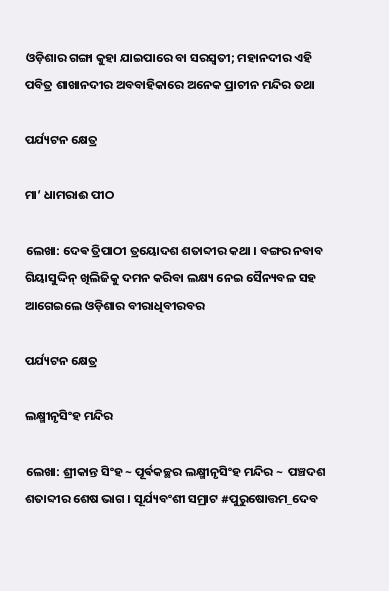ଓଡ଼ିଶାର ଗଙ୍ଗା କୁହା ଯାଇପାରେ ବା ସରସ୍ବତୀ; ମହାନଦୀର ଏହି ପବିତ୍ର ଶାଖାନଦୀର ଅବବାହିକାରେ ଅନେକ ପ୍ରାଚୀନ ମନ୍ଦିର ତଥା

ପର୍ଯ୍ୟଟନ କ୍ଷେତ୍ର

ମା’ ଧାମରାଈ ପୀଠ

ଲେଖା: ଦେଵ ତ୍ରିପାଠୀ ତ୍ରୟୋଦଶ ଶତାବ୍ଦୀର କଥା । ବଙ୍ଗର ନବାବ ଗିୟାସୁଦ୍ଦିନ୍ ଖିଲିଜିକୁ ଦମନ କରିବା ଲକ୍ଷ୍ୟ ନେଇ ସୈନ୍ୟବଳ ସହ ଆଗେଇଲେ ଓଡ଼ିଶାର ବୀରାଧିବୀରବର

ପର୍ଯ୍ୟଟନ କ୍ଷେତ୍ର

ଲକ୍ଷ୍ମୀନୃସିଂହ ମନ୍ଦିର

ଲେଖା: ଶ୍ରୀକାନ୍ତ ସିଂହ ~ ପୂର୍ଵକଚ୍ଛର ଲକ୍ଷ୍ମୀନୃସିଂହ ମନ୍ଦିର ~  ପଞ୍ଚଦଶ ଶତାବ୍ଦୀର ଶେଷ ଭାଗ । ସୂର୍ଯ୍ୟବଂଶୀ ସମ୍ରାଟ #ପୁରୁଷୋତ୍ତମ_ଦେବ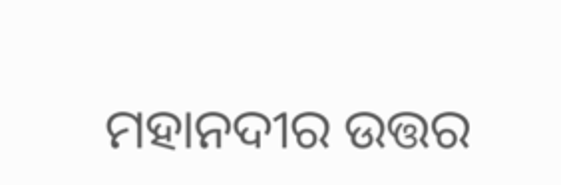ମହାନଦୀର ଉତ୍ତର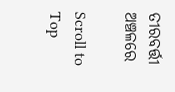ତୀରବର୍ତ୍ତୀ ଅଞ୍ଚଳରେ

Scroll to Top